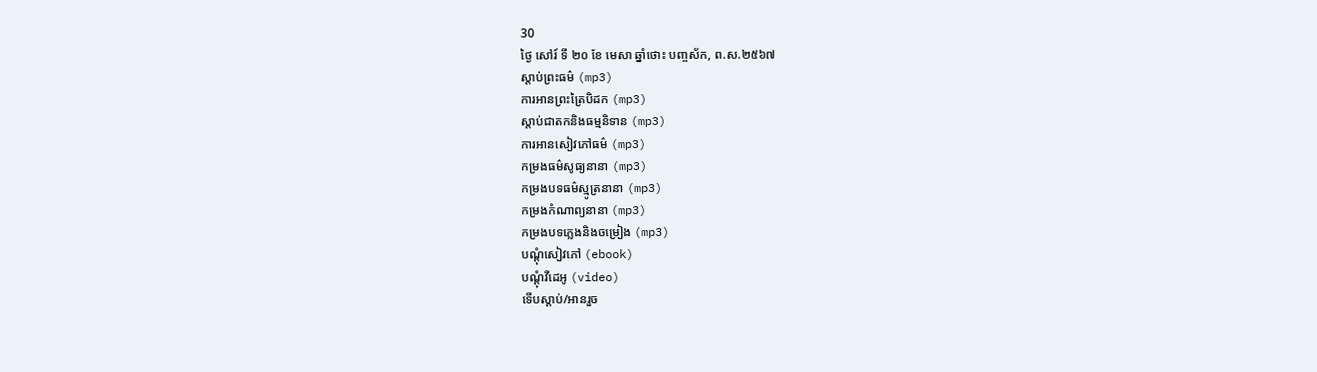30
ថ្ងៃ សៅរ៍ ទី ២០ ខែ មេសា ឆ្នាំថោះ បញ្ចស័ក, ព.ស.២៥៦៧
ស្តាប់ព្រះធម៌ (mp3)
ការអានព្រះត្រៃបិដក (mp3)
ស្តាប់ជាតកនិងធម្មនិទាន (mp3)
ការអានសៀវភៅធម៌ (mp3)
កម្រងធម៌សូធ្យនានា (mp3)
កម្រងបទធម៌ស្មូត្រនានា (mp3)
កម្រងកំណាព្យនានា (mp3)
កម្រងបទភ្លេងនិងចម្រៀង (mp3)
បណ្តុំសៀវភៅ (ebook)
បណ្តុំវីដេអូ (video)
ទើបស្តាប់/អានរួច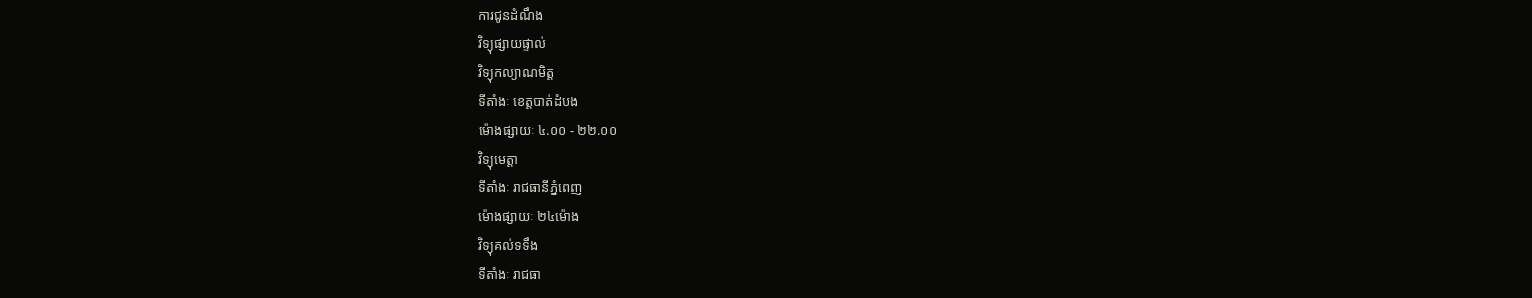ការជូនដំណឹង
វិទ្យុផ្សាយផ្ទាល់
វិទ្យុកល្យាណមិត្ត
ទីតាំងៈ ខេត្តបាត់ដំបង
ម៉ោងផ្សាយៈ ៤.០០ - ២២.០០
វិទ្យុមេត្តា
ទីតាំងៈ រាជធានីភ្នំពេញ
ម៉ោងផ្សាយៈ ២៤ម៉ោង
វិទ្យុគល់ទទឹង
ទីតាំងៈ រាជធា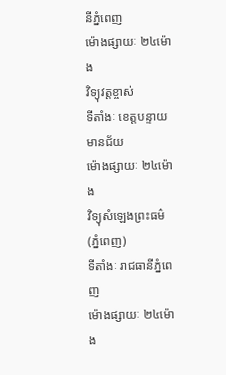នីភ្នំពេញ
ម៉ោងផ្សាយៈ ២៤ម៉ោង
វិទ្យុវត្តខ្ចាស់
ទីតាំងៈ ខេត្តបន្ទាយមានជ័យ
ម៉ោងផ្សាយៈ ២៤ម៉ោង
វិទ្យុសំឡេងព្រះធម៌ (ភ្នំពេញ)
ទីតាំងៈ រាជធានីភ្នំពេញ
ម៉ោងផ្សាយៈ ២៤ម៉ោង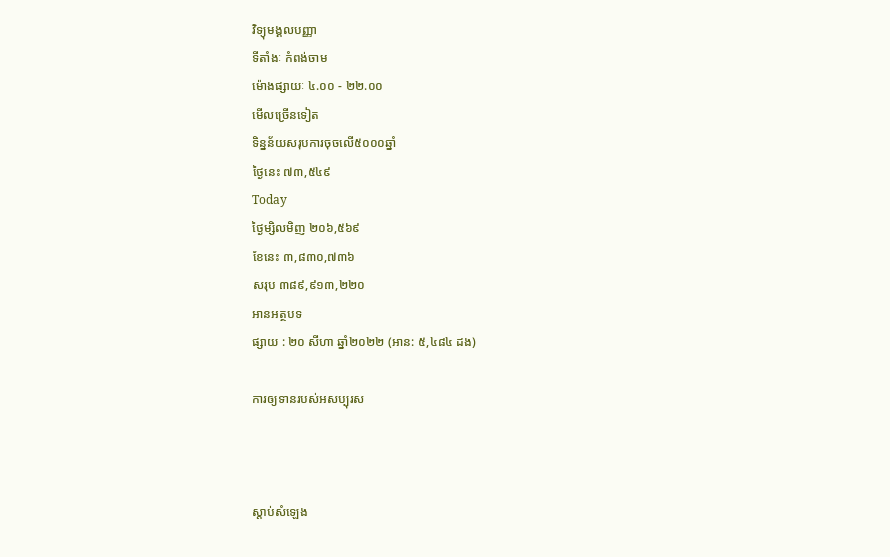វិទ្យុមង្គលបញ្ញា
ទីតាំងៈ កំពង់ចាម
ម៉ោងផ្សាយៈ ៤.០០ - ២២.០០
មើលច្រើនទៀត
ទិន្នន័យសរុបការចុចលើ៥០០០ឆ្នាំ
ថ្ងៃនេះ ៧៣,៥៤៩
Today
ថ្ងៃម្សិលមិញ ២០៦,៥៦៩
ខែនេះ ៣,៨៣០,៧៣៦
សរុប ៣៨៩,៩១៣,២២០
អានអត្ថបទ
ផ្សាយ : ២០ សីហា ឆ្នាំ២០២២ (អាន: ៥,៤៨៤ ដង)

ការឲ្យទានរបស់អសប្បុរស



ស្តាប់សំឡេង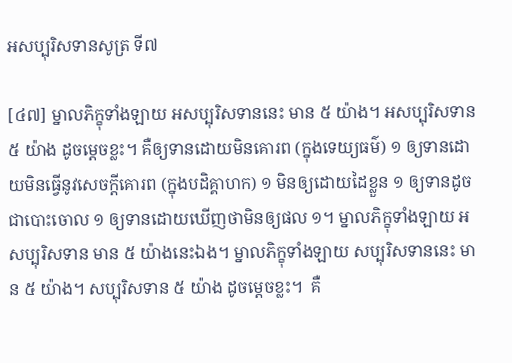អសប្បុរិសទានសូត្រ ទី៧

[៤៧] ម្នាលភិក្ខុទាំងឡាយ អសប្បុរិសទាននេះ មាន ៥ យ៉ាង។ អសប្បុរិសទាន ៥ យ៉ាង ដូចម្តេចខ្លះ។ គឺឲ្យទានដោយមិនគោរព (ក្នុងទេយ្យធម៌) ១ ឲ្យទានដោយមិនធ្វើនូវសេចក្តីគោរព (ក្នុងបដិគ្គាហក) ១ មិនឲ្យដោយដៃខ្លួន ១ ឲ្យទានដូចជាបោះចោល ១ ឲ្យទានដោយឃើញថាមិនឲ្យផល ១។ ម្នាលភិក្ខុទាំងឡាយ អសប្បុរិសទាន មាន ៥ យ៉ាងនេះឯង។ ម្នាលភិក្ខុទាំងឡាយ សប្បុរិសទាននេះ មាន ៥ យ៉ាង។ សប្បុរិសទាន ៥ យ៉ាង ដូចម្តេចខ្លះ។  គឺ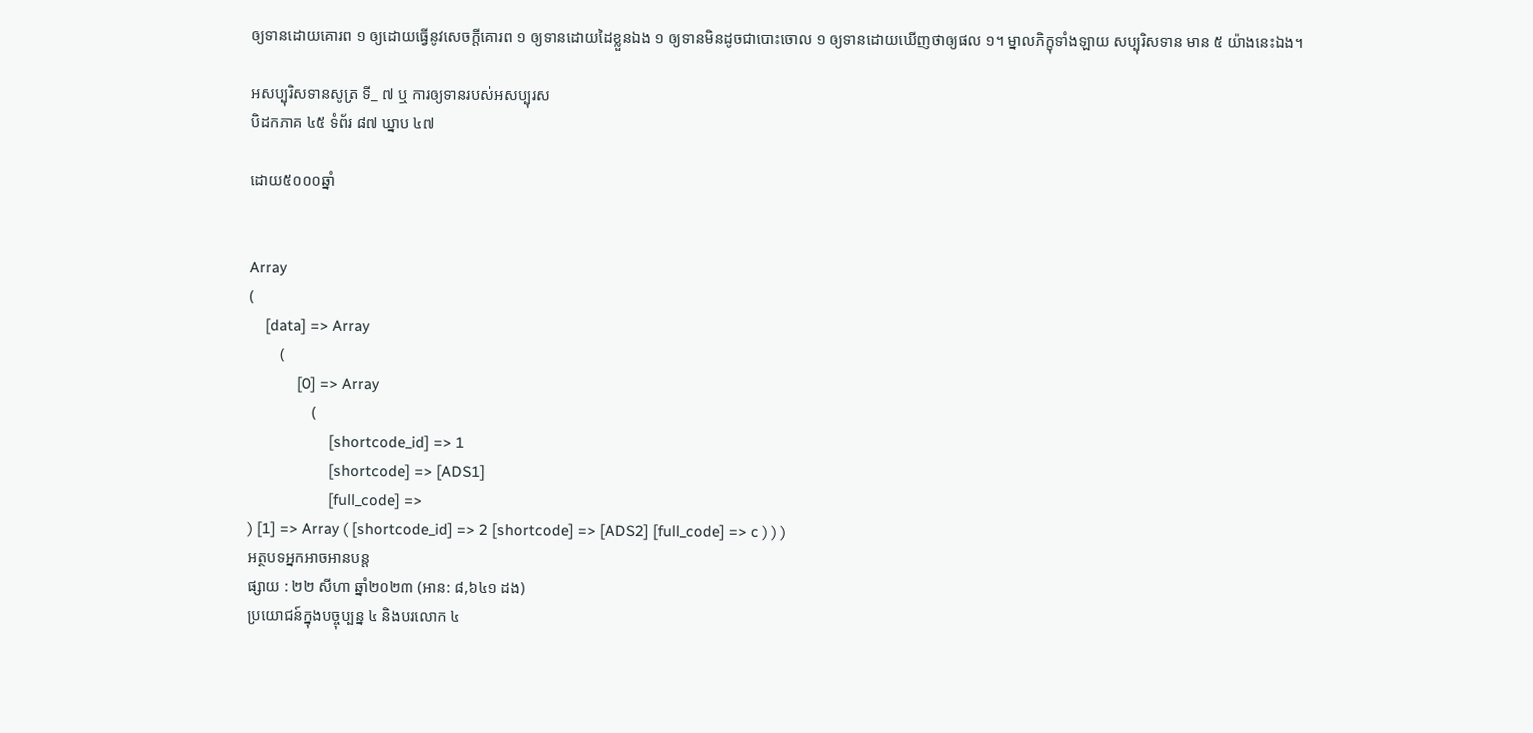ឲ្យទានដោយគោរព ១ ឲ្យដោយធ្វើនូវសេចក្តីគោរព ១ ឲ្យទានដោយដៃខ្លួនឯង ១ ឲ្យទានមិនដូចជាបោះចោល ១ ឲ្យទានដោយឃើញថាឲ្យផល ១។ ម្នាលភិក្ខុទាំងឡាយ សប្បុរិសទាន មាន ៥ យ៉ាងនេះឯង។

អសប្បុរិសទានសូត្រ ទី_ ៧ ឬ ការឲ្យទានរបស់អសប្បុរស
បិដកភាគ ៤៥ ទំព័រ ៨៧ ឃ្នាប ៤៧

ដោយ៥០០០ឆ្នាំ


Array
(
    [data] => Array
        (
            [0] => Array
                (
                    [shortcode_id] => 1
                    [shortcode] => [ADS1]
                    [full_code] =>
) [1] => Array ( [shortcode_id] => 2 [shortcode] => [ADS2] [full_code] => c ) ) )
អត្ថបទអ្នកអាចអានបន្ត
ផ្សាយ : ២២ សីហា ឆ្នាំ២០២៣ (អាន: ៨,៦៤១ ដង)
ប្រយោជន៍ក្នុងបច្ចុប្បន្ន ៤ និងបរលោក ៤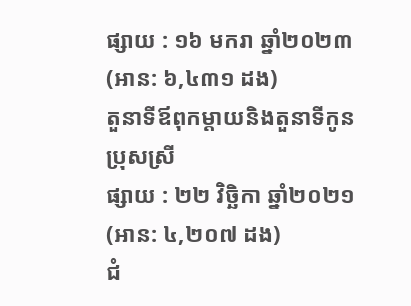ផ្សាយ : ១៦ មករា ឆ្នាំ២០២៣ (អាន: ៦,៤៣១ ដង)
តួនាទីឪពុកម្តាយនិងតួនាទីកូនប្រុសស្រី
ផ្សាយ : ២២ វិច្ឆិកា ឆ្នាំ២០២១ (អាន: ៤,២០៧ ដង)
ជំ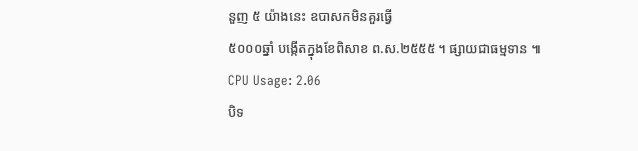នួញ ៥ យ៉ាងនេះ ឧបាសកមិនគួរធ្វើ
៥០០០ឆ្នាំ បង្កើតក្នុងខែពិសាខ ព.ស.២៥៥៥ ។ ផ្សាយជាធម្មទាន ៕
CPU Usage: 2.06
បិទ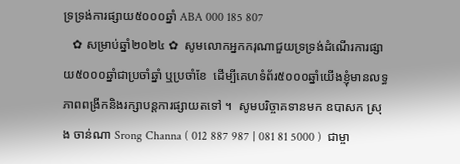ទ្រទ្រង់ការផ្សាយ៥០០០ឆ្នាំ ABA 000 185 807
   ✿ សម្រាប់ឆ្នាំ២០២៤ ✿  សូមលោកអ្នកករុណាជួយទ្រទ្រង់ដំណើរការផ្សាយ៥០០០ឆ្នាំជាប្រចាំឆ្នាំ ឬប្រចាំខែ  ដើម្បីគេហទំព័រ៥០០០ឆ្នាំយើងខ្ញុំមានលទ្ធភាពពង្រីកនិងរក្សាបន្តការផ្សាយតទៅ ។  សូមបរិច្ចាគទានមក ឧបាសក ស្រុង ចាន់ណា Srong Channa ( 012 887 987 | 081 81 5000 )  ជាម្ចា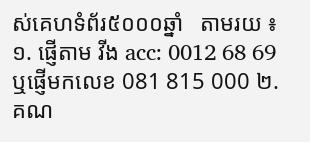ស់គេហទំព័រ៥០០០ឆ្នាំ   តាមរយ ៖ ១. ផ្ញើតាម វីង acc: 0012 68 69  ឬផ្ញើមកលេខ 081 815 000 ២. គណ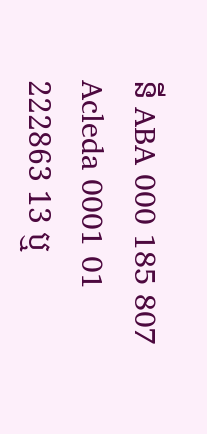នី ABA 000 185 807 Acleda 0001 01 222863 13 ឬ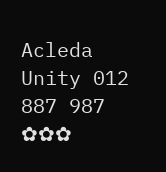Acleda Unity 012 887 987  ✿✿✿